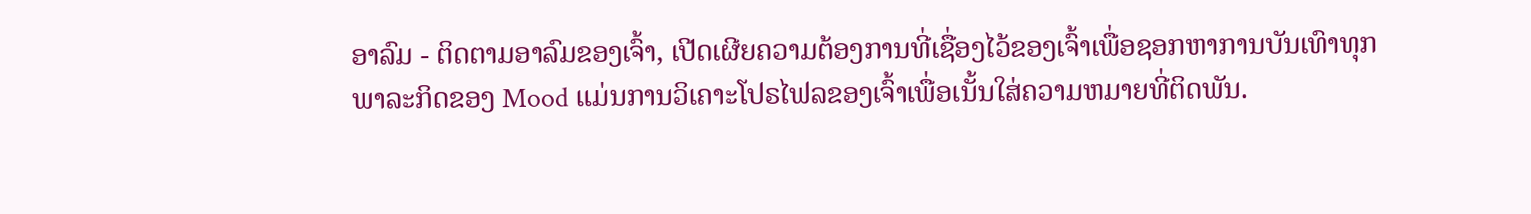ອາລົມ - ຕິດຕາມອາລົມຂອງເຈົ້າ, ເປີດເຜີຍຄວາມຕ້ອງການທີ່ເຊື່ອງໄວ້ຂອງເຈົ້າເພື່ອຊອກຫາການບັນເທົາທຸກ
ພາລະກິດຂອງ Mood ແມ່ນການວິເຄາະໂປຣໄຟລຂອງເຈົ້າເພື່ອເນັ້ນໃສ່ຄວາມຫມາຍທີ່ຕິດພັນ.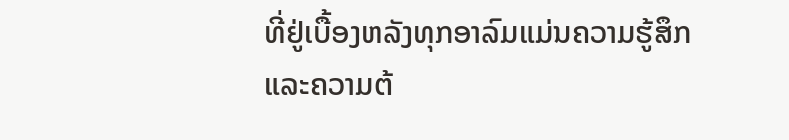ທີ່ຢູ່ເບື້ອງຫລັງທຸກອາລົມແມ່ນຄວາມຮູ້ສຶກແລະຄວາມຕ້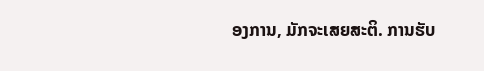ອງການ, ມັກຈະເສຍສະຕິ. ການຮັບ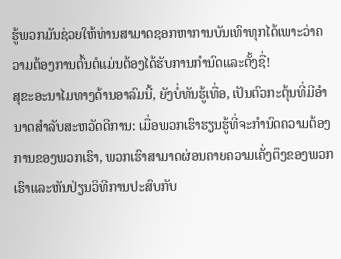ຮູ້ພວກມັນຊ່ວຍໃຫ້ທ່ານສາມາດຊອກຫາການບັນເທົາທຸກໄດ້ເພາະວ່າຄວາມຕ້ອງການຕົ້ນຕໍແມ່ນຕ້ອງໄດ້ຮັບການກໍານົດແລະຕັ້ງຊື່!
ສຸຂະອະນາໄມທາງດ້ານອາລົມນີ້, ຍັງບໍ່ທັນຮູ້ເທື່ອ, ເປັນຕົວກະຕຸ້ນທີ່ມີອໍານາດສໍາລັບສະຫວັດດີການ: ເມື່ອພວກເຮົາຮຽນຮູ້ທີ່ຈະກໍານົດຄວາມຕ້ອງການຂອງພວກເຮົາ, ພວກເຮົາສາມາດຜ່ອນຄາຍຄວາມເຄັ່ງຕຶງຂອງພວກເຮົາແລະຫັນປ່ຽນວິທີການປະສົບກັບ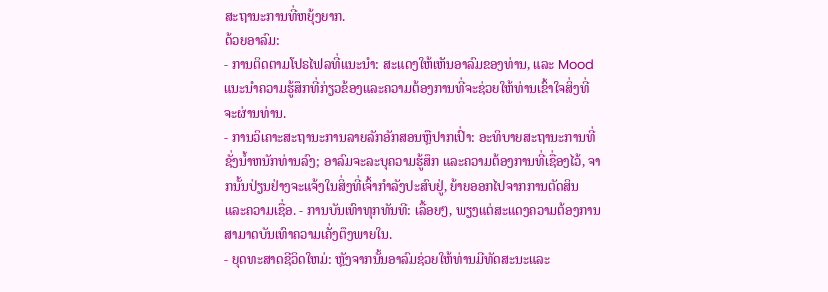ສະຖານະການທີ່ຫຍຸ້ງຍາກ.
ດ້ວຍອາລົມ:
- ການຕິດຕາມໂປຣໄຟລທີ່ແນະນໍາ: ສະແດງໃຫ້ເຫັນອາລົມຂອງທ່ານ, ແລະ Mood ແນະນໍາຄວາມຮູ້ສຶກທີ່ກ່ຽວຂ້ອງແລະຄວາມຕ້ອງການທີ່ຈະຊ່ວຍໃຫ້ທ່ານເຂົ້າໃຈສິ່ງທີ່ຈະຜ່ານທ່ານ.
- ການວິເຄາະສະຖານະການລາຍລັກອັກສອນຫຼືປາກເປົ່າ: ອະທິບາຍສະຖານະການທີ່ຊັ່ງນໍ້າຫນັກທ່ານລົງ; ອາລົມຈະລະບຸຄວາມຮູ້ສຶກ ແລະຄວາມຕ້ອງການທີ່ເຊື່ອງໄວ້, ຈາກນັ້ນປ່ຽນຢ່າງຈະແຈ້ງໃນສິ່ງທີ່ເຈົ້າກຳລັງປະສົບຢູ່, ຍ້າຍອອກໄປຈາກການຕັດສິນ ແລະຄວາມເຊື່ອ. - ການບັນເທົາທຸກທັນທີ: ເລື້ອຍໆ, ພຽງແຕ່ສະແດງຄວາມຕ້ອງການສາມາດບັນເທົາຄວາມເຄັ່ງຕຶງພາຍໃນ.
- ຍຸດທະສາດຊີວິດໃຫມ່: ຫຼັງຈາກນັ້ນອາລົມຊ່ວຍໃຫ້ທ່ານມີທັດສະນະແລະ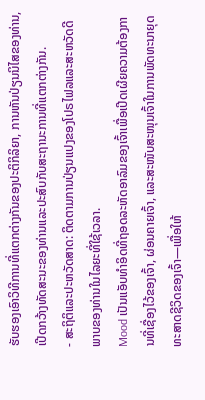ຮັບຮອງເອົາວິທີການທີ່ແຕກຕ່າງກັນຂອງປະຕິກິລິຍາ, ການຫັນປ່ຽນນິໄສຂອງທ່ານ, ເປີດກວ້າງທັດສະນະຂອງທ່ານແລະປະສົບກັບສະຖານະການທີ່ແຕກຕ່າງກັນ.
- ສະຖິຕິແລະປະຫວັດສາດ: ຕິດຕາມການປ່ຽນແປງຂອງໂປຣໄຟລແລະສະຫວັດດີພາບຂອງທ່ານໃນໄລຍະທີ່ໃຊ້ເວລາ.
Mood ເປັນແອັບທຳອິດທີ່ຖອດລະຫັດອາລົມຂອງເຈົ້າເພື່ອເປີດເຜີຍຄວາມຕ້ອງການທີ່ເຊື່ອງໄວ້ຂອງເຈົ້າ, ຜ່ອນຄາຍເຈົ້າ, ແລະສະໜັບສະໜຸນເຈົ້າໃນການພັດທະນາຍຸດທະສາດຊີວິດຂອງເຈົ້າ—ເພື່ອໃຫ້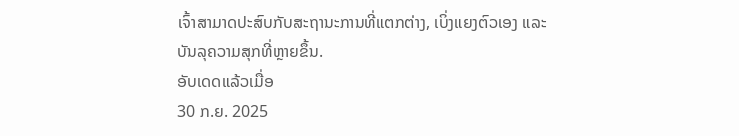ເຈົ້າສາມາດປະສົບກັບສະຖານະການທີ່ແຕກຕ່າງ, ເບິ່ງແຍງຕົວເອງ ແລະ ບັນລຸຄວາມສຸກທີ່ຫຼາຍຂຶ້ນ.
ອັບເດດແລ້ວເມື່ອ
30 ກ.ຍ. 2025